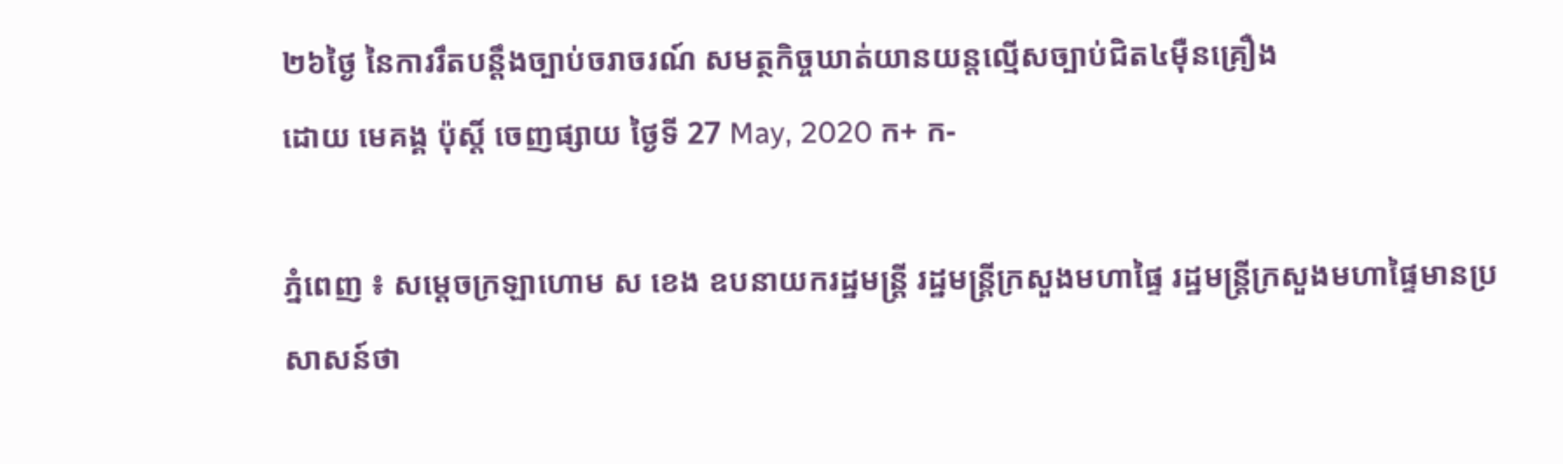២៦ថ្ងៃ នៃការរឹតបន្ដឹងច្បាប់ចរាចរណ៍ សមត្ថកិច្ចឃាត់យានយន្ដល្មើសច្បាប់ជិត៤ម៉ឺនគ្រឿង
ដោយ មេគង្គ ប៉ុស្តិ៍ ចេញផ្សាយ ថ្ងៃទី 27 May, 2020 ក+ ក-

ភ្នំពេញ ៖ សម្ដេចក្រឡាហោម ស ខេង ឧបនាយករដ្ឋមន្ដ្រី រដ្ឋមន្ដ្រីក្រសួងមហាផ្ទៃ រដ្ឋមន្រ្តីក្រសួងមហាផ្ទៃមានប្រសាសន៍ថា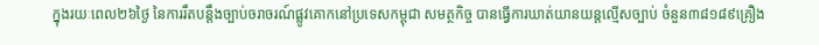ក្នុងរយៈពេល២៦ថ្ងៃ នៃការរឹតបន្ដឹងច្បាប់ចរាចរណ៍ផ្លូវគោកនៅប្រទេសកម្ពុជា សមត្ថកិច្ច បានធ្វើការឃាត់យានយន្ដល្មើសច្បាប់ ចំនួន៣៨១៨៩គ្រឿង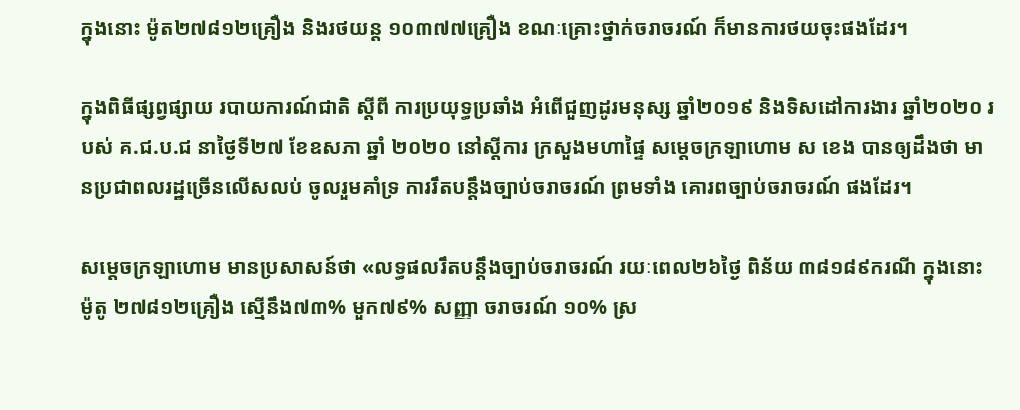ក្នុងនោះ ម៉ូត២៧៨១២គ្រឿង និងរថយន្ដ ១០៣៧៧គ្រឿង ខណៈគ្រោះថ្នាក់ចរាចរណ៍ ក៏មានការថយចុះផងដែរ។

ក្នុងពិធីផ្សព្វផ្សាយ របាយការណ៍ជាតិ ស្ដីពី ការប្រយុទ្ធប្រឆាំង អំពើជួញដូរមនុស្ស ឆ្នាំ២០១៩ និងទិសដៅការងារ ឆ្នាំ២០២០ របស់ គ.ជ.ប.ជ នាថ្ងៃទី២៧ ខែឧសភា ឆ្នាំ ២០២០ នៅស្ដីការ ក្រសួងមហាផ្ទៃ សម្ដេចក្រឡាហោម ស ខេង បានឲ្យដឹងថា មានប្រជាពលរដ្ឋច្រើនលើសលប់ ចូលរួមគាំទ្រ ការរឹតបន្ដឹងច្បាប់ចរាចរណ៍ ព្រមទាំង គោរពច្បាប់ចរាចរណ៍ ផងដែរ។

សម្ដេចក្រឡាហោម មានប្រសាសន៍ថា «លទ្ធផលរឹតបន្ដឹងច្បាប់ចរាចរណ៍ រយៈពេល២៦ថ្ងៃ ពិន័យ ៣៨១៨៩ករណី ក្នុងនោះ ម៉ូតូ ២៧៨១២គ្រឿង ស្មើនឹង៧៣% មួក៧៩% សញ្ញា ចរាចរណ៍ ១០% ស្រ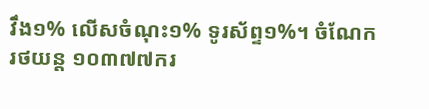វឹង១% លើសចំណុះ១% ទូរស័ព្ទ១%។ ចំណែករថយន្ដ ១០៣៧៧ករ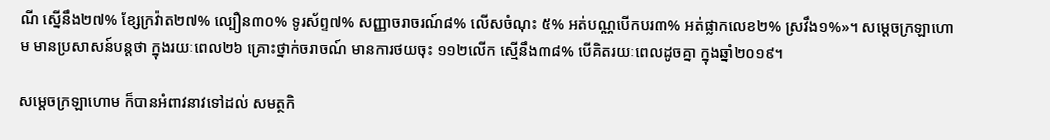ណី ស្នើនឹង២៧% ខ្សែក្រវ៉ាត២៧% ល្បឿន៣០% ទូរស័ព្ទ៧% សញ្ញាចរាចរណ៍៨% លើសចំណុះ ៥% អត់បណ្ណបើកបរ៣% អត់ផ្លាកលេខ២% ស្រវឹង១%»។ សម្ដេចក្រឡាហោម មានប្រសាសន៍បន្ដថា ក្នុងរយៈពេល២៦ គ្រោះថ្នាក់ចរាចណ៍ មានការថយចុះ ១១២លើក ស្មើនឹង៣៨% បើគិតរយៈពេលដូចគ្នា ក្នុងឆ្នាំ២០១៩។

សម្ដេចក្រឡាហោម ក៏បានអំពាវនាវទៅដល់ សមត្ថកិ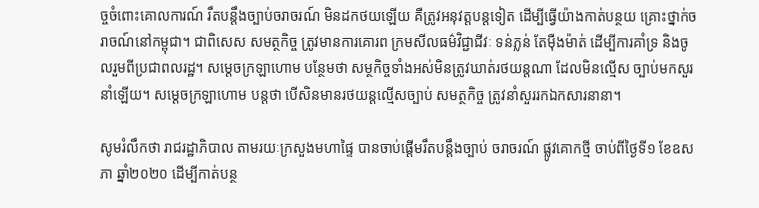ច្ចចំពោះគោលការណ៍ រឹតបន្ដឹងច្បាប់ចរាចរណ៍ មិនដកថយឡើយ គឺត្រូវអនុវត្ដបន្ដទៀត ដើម្បីធ្វើយ៉ាងកាត់បន្ថយ គ្រោះថ្នាក់ចរាចណ៍នៅកម្ពុជា។ ជាពិសេស សមត្ថកិច្ច ត្រូវមានការគោរព ក្រមសីលធម៌វិជ្ជាជីវៈ ទន់ភ្លន់ តែម៉ឺងម៉ាត់ ដើម្បីការគាំទ្រ និងចូលរួមពីប្រជាពលរដ្ឋ។ សម្ដេចក្រឡាហោម បន្ថែមថា សម្ថកិច្ចទាំងអស់មិនត្រូវឃាត់រថយន្ដណា ដែលមិនល្មើស ច្បាប់មកសួរនាំឡើយ។ សម្ដេចក្រឡាហោម បន្ដថា បើសិនមានរថយន្ដល្មើសច្បាប់ សមត្ថកិច្ច ត្រូវនាំសួររកឯកសារនានា។

សូមរំលឹកថា រាជរដ្ឋាភិបាល តាមរយៈក្រសួងមហាផ្ទៃ បានចាប់ផ្តើមរឹតបន្តឹងច្បាប់ ចរាចរណ៍ ផ្លូវគោកថ្មី ចាប់ពីថ្ងៃទី១ ខែឧសភា ឆ្នាំ២០២០ ដើម្បីកាត់បន្ថ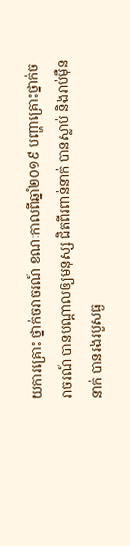យការគ្រោះ ថ្នាក់ចរាចរណ៍ ខណៈកាលពីឆ្នាំ២០១៩ បញ្ហាគ្រោះថ្នាក់ចរាចរណ៍ បានបណ្តាលឲ្យមនុស្ស ជិតពីរពាន់នាក់ បានស្លាប់ និងរាប់ម៉ឺននាក់ បានរងរបួសធ្ង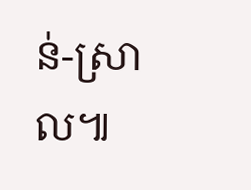ន់-ស្រាល៕